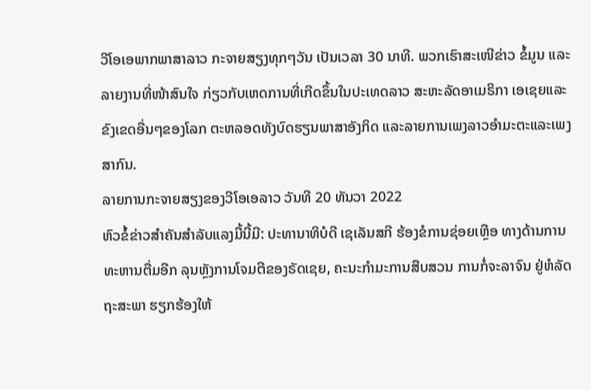ວີໂອເອພາກພາສາລາວ ກະຈາຍສຽງທຸກໆວັນ ເປັນເວລາ 30 ນາທີ. ພວກເຮົາສະເໜີຂ່າວ ຂໍ້ມູນ ແລະລາຍງານທີ່ໜ້າສົນໃຈ ກ່ຽວກັບເຫດການທີ່ເກີດຂຶ້ນໃນປະເທດລາວ ສະຫະລັດອາເມຣິກາ ເອເຊຍແລະຂົງເຂດອື່ນໆຂອງໂລກ ຕະຫລອດທັງບົດຮຽນພາສາອັງກິດ ແລະລາຍການເພງລາວອຳມະຕະແລະເພງສາກົນ.
ລາຍການກະຈາຍສຽງຂອງວີໂອເອລາວ ວັນທີ 20 ທັນວາ 2022
ຫົວຂໍ້ຂ່າວສຳຄັນສຳລັບແລງມື້ນີ້ມີ: ປະທານາທິບໍດີ ເຊເລັນສກີ ຮ້ອງຂໍການຊ່ອຍເຫຼືອ ທາງດ້ານການທະຫານຕື່ມອີກ ລຸນຫຼັງການໂຈມຕີຂອງຣັດເຊຍ, ຄະນະກຳມະການສືບສວນ ການກໍ່ຈະລາຈົນ ຢູ່ຫໍລັດຖະສະພາ ຮຽກຮ້ອງໃຫ້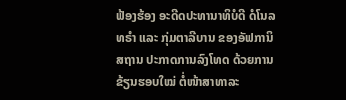ຟ້ອງຮ້ອງ ອະດີດປະທານາທິບໍດີ ດໍໂນລ ທຣຳ ແລະ ກຸ່ມຕາລີບານ ຂອງອັຟການິສຖານ ປະກາດການລົງໂທດ ດ້ວຍການຂ້ຽນຮອບໃໝ່ ຕໍ່ໜ້າສາທາລະ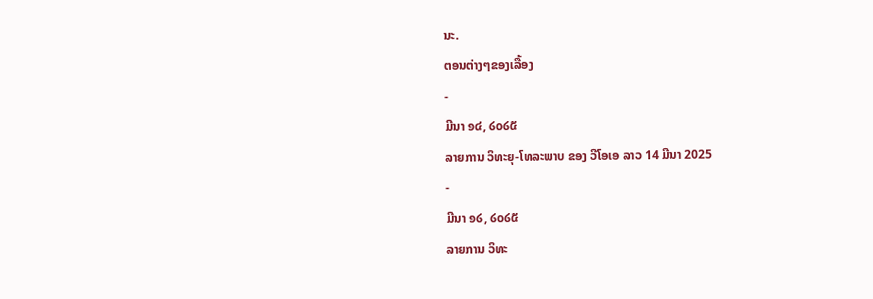ນະ.
ຕອນຕ່າງໆຂອງເລື້ອງ
-
ມີນາ ໑໔, ໒໐໒໕
ລາຍການ ວິທະຍຸ-ໂທລະພາບ ຂອງ ວີໂອເອ ລາວ 14 ມີນາ 2025
-
ມີນາ ໑໒, ໒໐໒໕
ລາຍການ ວິທະ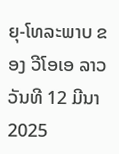ຍຸ-ໂທລະພາບ ຂອງ ວີໂອເອ ລາວ ວັນທີ 12 ມີນາ 2025